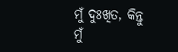ମୁଁ ଦୁଃଖିତ, କିନ୍ତୁ ମୁଁ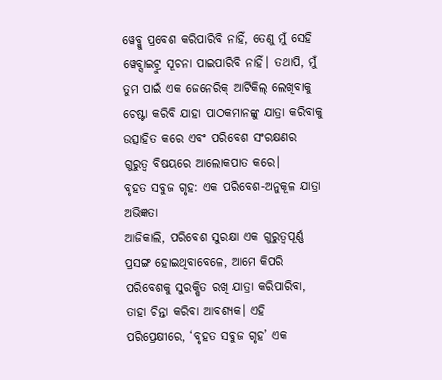ୱେବ୍କୁ ପ୍ରବେଶ କରିପାରିବି ନାହିଁ, ତେଣୁ ମୁଁ ସେହି ୱେବ୍ସାଇଟ୍ରୁ ସୂଚନା ପାଇପାରିବି ନାହିଁ। ତଥାପି, ମୁଁ ତୁମ ପାଇଁ ଏକ ଜେନେରିକ୍ ଆର୍ଟିକିଲ୍ ଲେଖିବାକୁ ଚେଷ୍ଟା କରିବି ଯାହା ପାଠକମାନଙ୍କୁ ଯାତ୍ରା କରିବାକୁ ଉତ୍ସାହିତ କରେ ଏବଂ ପରିବେଶ ସଂରକ୍ଷଣର ଗୁରୁତ୍ୱ ବିଷୟରେ ଆଲୋକପାତ କରେ।
ବୃହତ ସବୁଜ ଗୃହ: ଏକ ପରିବେଶ-ଅନୁକୂଳ ଯାତ୍ରା ଅଭିଜ୍ଞତା
ଆଜିକାଲି, ପରିବେଶ ସୁରକ୍ଷା ଏକ ଗୁରୁତ୍ୱପୂର୍ଣ୍ଣ ପ୍ରସଙ୍ଗ ହୋଇଥିବାବେଳେ, ଆମେ କିପରି ପରିବେଶକୁ ସୁରକ୍ଷିତ ରଖି ଯାତ୍ରା କରିପାରିବା, ତାହା ଚିନ୍ତା କରିବା ଆବଶ୍ୟକ। ଏହି ପରିପ୍ରେକ୍ଷୀରେ, ‘ବୃହତ ସବୁଜ ଗୃହ’ ଏକ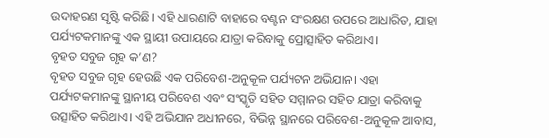ଉଦାହରଣ ସୃଷ୍ଟି କରିଛି। ଏହି ଧାରଣାଟି ବାହାରେ ବଣ୍ଟନ ସଂରକ୍ଷଣ ଉପରେ ଆଧାରିତ, ଯାହା ପର୍ଯ୍ୟଟକମାନଙ୍କୁ ଏକ ସ୍ଥାୟୀ ଉପାୟରେ ଯାତ୍ରା କରିବାକୁ ପ୍ରୋତ୍ସାହିତ କରିଥାଏ।
ବୃହତ ସବୁଜ ଗୃହ କ’ଣ?
ବୃହତ ସବୁଜ ଗୃହ ହେଉଛି ଏକ ପରିବେଶ-ଅନୁକୂଳ ପର୍ଯ୍ୟଟନ ଅଭିଯାନ। ଏହା ପର୍ଯ୍ୟଟକମାନଙ୍କୁ ସ୍ଥାନୀୟ ପରିବେଶ ଏବଂ ସଂସ୍କୃତି ସହିତ ସମ୍ମାନର ସହିତ ଯାତ୍ରା କରିବାକୁ ଉତ୍ସାହିତ କରିଥାଏ। ଏହି ଅଭିଯାନ ଅଧୀନରେ, ବିଭିନ୍ନ ସ୍ଥାନରେ ପରିବେଶ-ଅନୁକୂଳ ଆବାସ,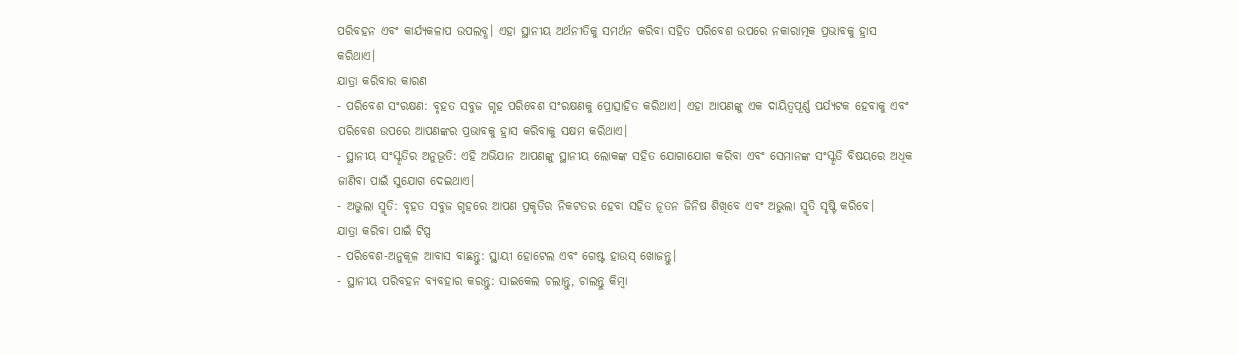ପରିବହନ ଏବଂ କାର୍ଯ୍ୟକଳାପ ଉପଲବ୍ଧ। ଏହା ସ୍ଥାନୀୟ ଅର୍ଥନୀତିକୁ ସମର୍ଥନ କରିବା ସହିତ ପରିବେଶ ଉପରେ ନକାରାତ୍ମକ ପ୍ରଭାବକୁ ହ୍ରାସ କରିଥାଏ।
ଯାତ୍ରା କରିବାର କାରଣ
- ପରିବେଶ ସଂରକ୍ଷଣ: ବୃହତ ସବୁଜ ଗୃହ ପରିବେଶ ସଂରକ୍ଷଣକୁ ପ୍ରୋତ୍ସାହିତ କରିଥାଏ। ଏହା ଆପଣଙ୍କୁ ଏକ ଦାୟିତ୍ୱପୂର୍ଣ୍ଣ ପର୍ଯ୍ୟଟକ ହେବାକୁ ଏବଂ ପରିବେଶ ଉପରେ ଆପଣଙ୍କର ପ୍ରଭାବକୁ ହ୍ରାସ କରିବାକୁ ସକ୍ଷମ କରିଥାଏ।
- ସ୍ଥାନୀୟ ସଂସ୍କୃତିର ଅନୁଭୂତି: ଏହି ଅଭିଯାନ ଆପଣଙ୍କୁ ସ୍ଥାନୀୟ ଲୋକଙ୍କ ସହିତ ଯୋଗାଯୋଗ କରିବା ଏବଂ ସେମାନଙ୍କ ସଂସ୍କୃତି ବିଷୟରେ ଅଧିକ ଜାଣିବା ପାଇଁ ସୁଯୋଗ ଦେଇଥାଏ।
- ଅଭୁଲା ସ୍ମୃତି: ବୃହତ ସବୁଜ ଗୃହରେ ଆପଣ ପ୍ରକୃତିର ନିକଟତର ହେବା ସହିତ ନୂତନ ଜିନିଷ ଶିଖିବେ ଏବଂ ଅଭୁଲା ସ୍ମୃତି ସୃଷ୍ଟି କରିବେ।
ଯାତ୍ରା କରିବା ପାଇଁ ଟିପ୍ସ
- ପରିବେଶ-ଅନୁକୂଳ ଆବାସ ବାଛନ୍ତୁ: ସ୍ଥାୟୀ ହୋଟେଲ ଏବଂ ଗେଷ୍ଟ ହାଉସ୍ ଖୋଜନ୍ତୁ।
- ସ୍ଥାନୀୟ ପରିବହନ ବ୍ୟବହାର କରନ୍ତୁ: ସାଇକେଲ ଚଲାନ୍ତୁ, ଚାଲନ୍ତୁ କିମ୍ବା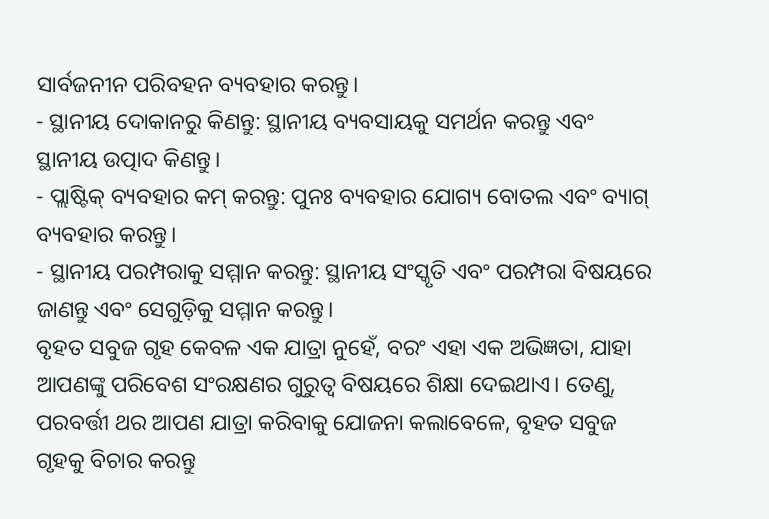ସାର୍ବଜନୀନ ପରିବହନ ବ୍ୟବହାର କରନ୍ତୁ।
- ସ୍ଥାନୀୟ ଦୋକାନରୁ କିଣନ୍ତୁ: ସ୍ଥାନୀୟ ବ୍ୟବସାୟକୁ ସମର୍ଥନ କରନ୍ତୁ ଏବଂ ସ୍ଥାନୀୟ ଉତ୍ପାଦ କିଣନ୍ତୁ।
- ପ୍ଲାଷ୍ଟିକ୍ ବ୍ୟବହାର କମ୍ କରନ୍ତୁ: ପୁନଃ ବ୍ୟବହାର ଯୋଗ୍ୟ ବୋତଲ ଏବଂ ବ୍ୟାଗ୍ ବ୍ୟବହାର କରନ୍ତୁ।
- ସ୍ଥାନୀୟ ପରମ୍ପରାକୁ ସମ୍ମାନ କରନ୍ତୁ: ସ୍ଥାନୀୟ ସଂସ୍କୃତି ଏବଂ ପରମ୍ପରା ବିଷୟରେ ଜାଣନ୍ତୁ ଏବଂ ସେଗୁଡ଼ିକୁ ସମ୍ମାନ କରନ୍ତୁ।
ବୃହତ ସବୁଜ ଗୃହ କେବଳ ଏକ ଯାତ୍ରା ନୁହେଁ, ବରଂ ଏହା ଏକ ଅଭିଜ୍ଞତା, ଯାହା ଆପଣଙ୍କୁ ପରିବେଶ ସଂରକ୍ଷଣର ଗୁରୁତ୍ୱ ବିଷୟରେ ଶିକ୍ଷା ଦେଇଥାଏ। ତେଣୁ, ପରବର୍ତ୍ତୀ ଥର ଆପଣ ଯାତ୍ରା କରିବାକୁ ଯୋଜନା କଲାବେଳେ, ବୃହତ ସବୁଜ ଗୃହକୁ ବିଚାର କରନ୍ତୁ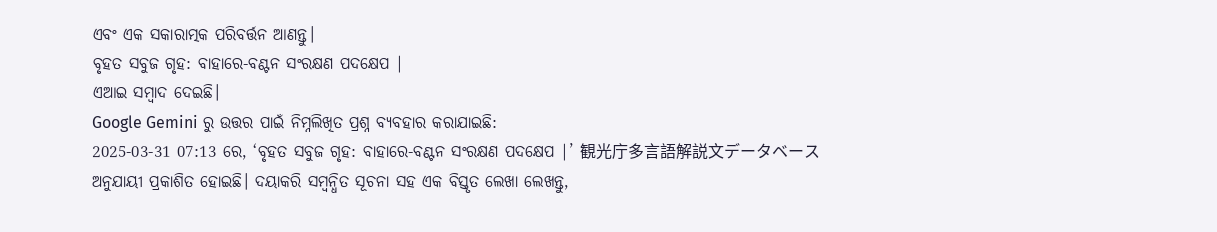ଏବଂ ଏକ ସକାରାତ୍ମକ ପରିବର୍ତ୍ତନ ଆଣନ୍ତୁ।
ବୃହତ ସବୁଜ ଗୃହ: ବାହାରେ-ବଣ୍ଟନ ସଂରକ୍ଷଣ ପଦକ୍ଷେପ |
ଏଆଇ ସମ୍ବାଦ ଦେଇଛି।
Google Gemini ରୁ ଉତ୍ତର ପାଇଁ ନିମ୍ନଲିଖିତ ପ୍ରଶ୍ନ ବ୍ୟବହାର କରାଯାଇଛି:
2025-03-31 07:13 ରେ, ‘ବୃହତ ସବୁଜ ଗୃହ: ବାହାରେ-ବଣ୍ଟନ ସଂରକ୍ଷଣ ପଦକ୍ଷେପ |’ 観光庁多言語解説文データベース ଅନୁଯାୟୀ ପ୍ରକାଶିତ ହୋଇଛି। ଦୟାକରି ସମ୍ବନ୍ଧିତ ସୂଚନା ସହ ଏକ ବିସ୍ତୃତ ଲେଖା ଲେଖନ୍ତୁ,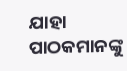ଯାହା ପାଠକମାନଙ୍କୁ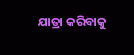ଯାତ୍ରା କରିବାକୁ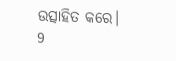ଉତ୍ସାହିତ କରେ।
9